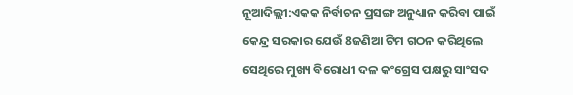ନୂଆଦିଲ୍ଲୀ:ଏକକ ନିର୍ବାଚନ ପ୍ରସଙ୍ଗ ଅନୁଧ୍ୟାନ କରିବା ପାଇଁ କେନ୍ଦ୍ର ସରକାର ଯେଉଁ 8ଜଣିଆ ଟିମ ଗଠନ କରିଥିଲେ ସେଥିରେ ମୁଖ୍ୟ ବିରୋଧୀ ଦଳ କଂଗ୍ରେସ ପକ୍ଷରୁ ସାଂସଦ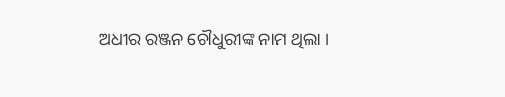ଅଧୀର ରଞ୍ଜନ ଚୌଧୁରୀଙ୍କ ନାମ ଥିଲା ।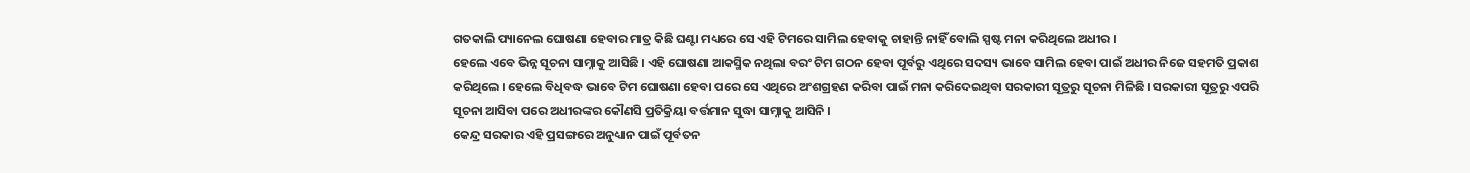ଗତକାଲି ପ୍ୟାନେଲ ଘୋଷଣା ହେବାର ମାତ୍ର କିଛି ଘଣ୍ଟା ମଧ୍ୟରେ ସେ ଏହି ଟିମରେ ସାମିଲ ହେବାକୁ ଚାହାନ୍ତି ନାହିଁ ବୋଲି ସ୍ପଷ୍ଟ ମନା କରିଥିଲେ ଅଧୀର ।
ହେଲେ ଏବେ ଭିନ୍ନ ସୂଚନା ସାମ୍ନାକୁ ଆସିଛି । ଏହି ଘୋଷଣା ଆକସ୍ମିକ ନଥିଲା ବରଂ ଟିମ ଗଠନ ହେବା ପୂର୍ବରୁ ଏଥିରେ ସଦସ୍ୟ ଭାବେ ସାମିଲ ହେବା ପାଇଁ ଅଧୀର ନିଜେ ସହମତି ପ୍ରକାଶ କରିଥିଲେ । ହେଲେ ବିଧିବଦ୍ଧ ଭାବେ ଟିମ ଘୋଷଣା ହେବା ପରେ ସେ ଏଥିରେ ଅଂଶଗ୍ରହଣ କରିବା ପାଇଁ ମନା କରିଦେଇଥିବା ସରକାରୀ ସୂତ୍ରରୁ ସୂଚନା ମିଳିଛି । ସରକାରୀ ସୂତ୍ରରୁ ଏପରି ସୂଚନା ଆସିବା ପରେ ଅଧୀରଙ୍କର କୌଣସି ପ୍ରତିକ୍ରିୟା ବର୍ତ୍ତମାନ ସୁଦ୍ଧା ସାମ୍ନାକୁ ଆସିନି ।
କେନ୍ଦ୍ର ସରକାର ଏହି ପ୍ରସଙ୍ଗରେ ଅନୁଧ୍ୟାନ ପାଇଁ ପୂର୍ବତନ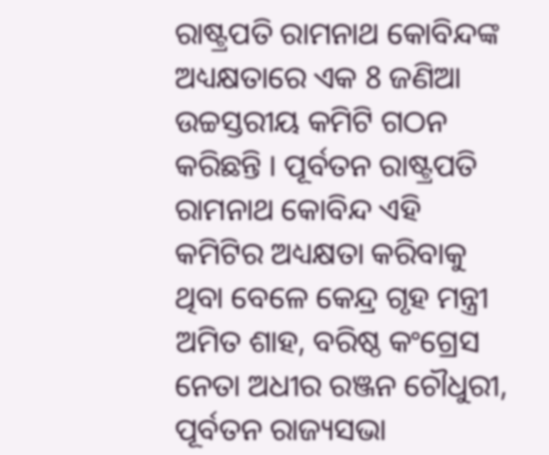ରାଷ୍ଟ୍ରପତି ରାମନାଥ କୋବିନ୍ଦଙ୍କ ଅଧ୍ୟକ୍ଷତାରେ ଏକ 8 ଜଣିଆ ଉଚ୍ଚସ୍ତରୀୟ କମିଟି ଗଠନ କରିଛନ୍ତି । ପୂର୍ବତନ ରାଷ୍ଟ୍ରପତି ରାମନାଥ କୋବିନ୍ଦ ଏହି କମିଟିର ଅଧ୍ୟକ୍ଷତା କରିବାକୁ ଥିବା ବେଳେ କେନ୍ଦ୍ର ଗୃହ ମନ୍ତ୍ରୀ ଅମିତ ଶାହ, ବରିଷ୍ଠ କଂଗ୍ରେସ ନେତା ଅଧୀର ରଞ୍ଜନ ଚୌଧୁରୀ, ପୂର୍ବତନ ରାଜ୍ୟସଭା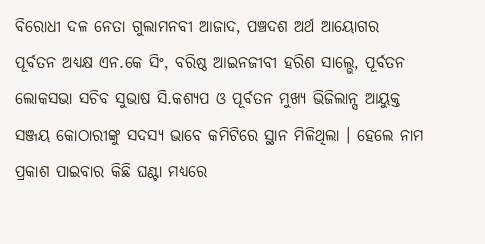ବିରୋଧୀ ଦଳ ନେତା ଗୁଲାମନବୀ ଆଜାଦ, ପଞ୍ଚଦଶ ଅର୍ଥ ଆୟୋଗର ପୂର୍ବତନ ଅଧ୍ୟକ୍ଷ ଏନ.କେ ସିଂ, ବରିଷ୍ଠ ଆଇନଜୀବୀ ହରିଶ ସାଲ୍ଭେ, ପୂର୍ବତନ ଲୋକସଭା ସଚିବ ସୁଭାଷ ସି.କଶ୍ୟପ ଓ ପୂର୍ବତନ ମୁଖ୍ୟ ଭିଜିଲାନ୍ସ ଆୟୁକ୍ତ ସଞ୍ଜୟ କୋଠାରୀଙ୍କୁ ସଦସ୍ୟ ଭାବେ କମିଟିରେ ସ୍ଥାନ ମିଳିଥିଲା । ହେଲେ ନାମ ପ୍ରକାଶ ପାଇବାର କିଛି ଘଣ୍ଟା ମଧ୍ୟରେ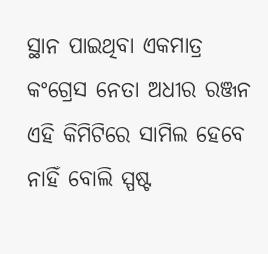ସ୍ଥାନ ପାଇଥିବା ଏକମାତ୍ର କଂଗ୍ରେସ ନେତା ଅଧୀର ରଞ୍ଜନ ଏହି କିମିଟିରେ ସାମିଲ ହେବେ ନାହିଁ ବୋଲି ସ୍ପଷ୍ଟ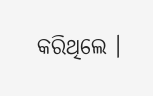କରିଥିଲେ ।